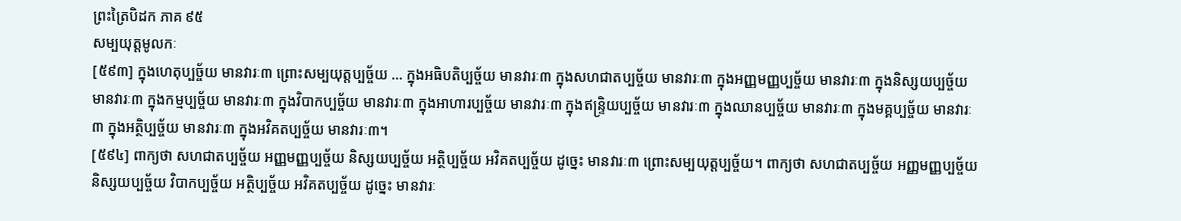ព្រះត្រៃបិដក ភាគ ៩៥
សម្បយុត្តមូលកៈ
[៥៩៣] ក្នុងហេតុប្បច្ច័យ មានវារៈ៣ ព្រោះសម្បយុត្តប្បច្ច័យ … ក្នុងអធិបតិប្បច្ច័យ មានវារៈ៣ ក្នុងសហជាតប្បច្ច័យ មានវារៈ៣ ក្នុងអញ្ញមញ្ញប្បច្ច័យ មានវារៈ៣ ក្នុងនិស្សយប្បច្ច័យ មានវារៈ៣ ក្នុងកម្មប្បច្ច័យ មានវារៈ៣ ក្នុងវិបាកប្បច្ច័យ មានវារៈ៣ ក្នុងអាហារប្បច្ច័យ មានវារៈ៣ ក្នុងឥន្ទ្រិយប្បច្ច័យ មានវារៈ៣ ក្នុងឈានប្បច្ច័យ មានវារៈ៣ ក្នុងមគ្គប្បច្ច័យ មានវារៈ៣ ក្នុងអត្ថិប្បច្ច័យ មានវារៈ៣ ក្នុងអវិគតប្បច្ច័យ មានវារៈ៣។
[៥៩៤] ពាក្យថា សហជាតប្បច្ច័យ អញ្ញមញ្ញប្បច្ច័យ និស្សយប្បច្ច័យ អត្ថិប្បច្ច័យ អវិគតប្បច្ច័យ ដូចេ្នះ មានវារៈ៣ ព្រោះសម្បយុត្តប្បច្ច័យ។ ពាក្យថា សហជាតប្បច្ច័យ អញ្ញមញ្ញប្បច្ច័យ និស្សយប្បច្ច័យ វិបាកប្បច្ច័យ អត្ថិប្បច្ច័យ អវិគតប្បច្ច័យ ដូចេ្នះ មានវារៈ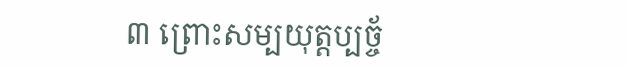៣ ព្រោះសម្បយុត្តប្បច្ច័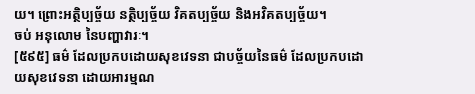យ។ ព្រោះអត្ថិប្បច្ច័យ នត្ថិប្បច្ច័យ វិគតប្បច្ច័យ និងអវិគតប្បច្ច័យ។
ចប់ អនុលោម នៃបញ្ហាវារៈ។
[៥៩៥] ធម៌ ដែលប្រកបដោយសុខវេទនា ជាបច្ច័យនៃធម៌ ដែលប្រកបដោយសុខវេទនា ដោយអារម្មណ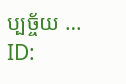ប្បច្ច័យ …
ID: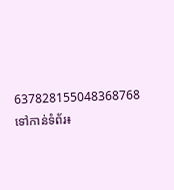637828155048368768
ទៅកាន់ទំព័រ៖